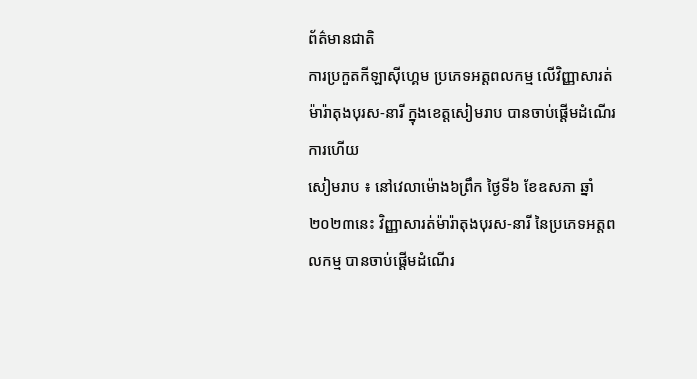ព័ត៌មានជាតិ
ការប្រកួតកីឡាស៊ីហ្គេម ប្រភេទអត្តពលកម្ម លើវិញ្ញាសារត់ម៉ារ៉ាតុងបុរស-នារី ក្នុងខេត្តសៀមរាប បានចាប់ផ្តើមដំណើរការហើយ
សៀមរាប ៖ នៅវេលាម៉ោង៦ព្រឹក ថ្ងៃទី៦ ខែឧសភា ឆ្នាំ២០២៣នេះ វិញ្ញាសារត់ម៉ារ៉ាតុងបុរស-នារី នៃប្រភេទអត្តពលកម្ម បានចាប់ផ្តើមដំណើរ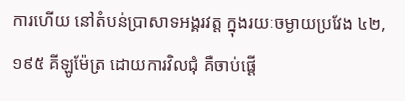ការហើយ នៅតំបន់ប្រាសាទអង្គរវត្ត ក្នុងរយៈចម្ងាយប្រវែង ៤២,១៩៥ គីឡូម៉ែត្រ ដោយការវិលជុំ គឺចាប់ផ្ដើ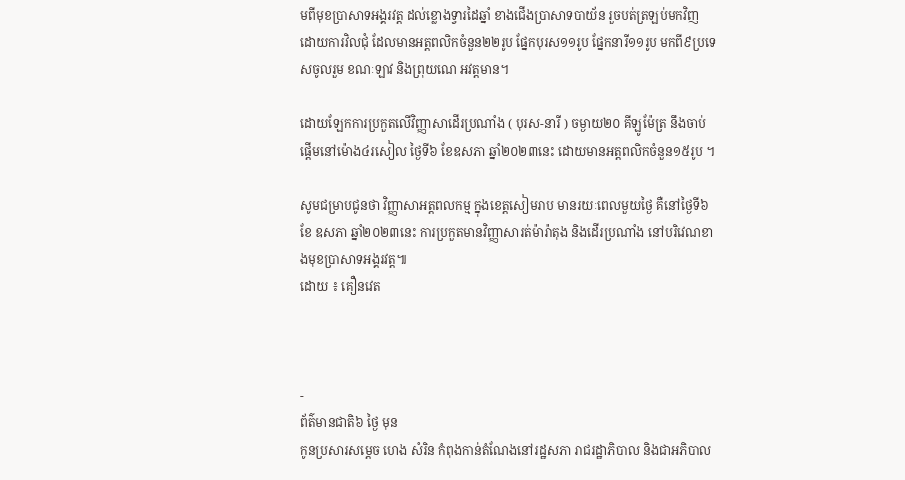មពីមុខប្រាសាទអង្គរវត្ត ដល់ខ្លោងទ្វារដៃឆ្នាំ ខាងជើងប្រាសាទបាយ័ន រួចបត់ត្រឡប់មកវិញ ដោយការវិលជុំ ដែលមានអត្តពលិកចំនួន២២រូប ផ្នែកបុរស១១រូប ផ្នែកនារី១១រូប មកពី៩ប្រទេសចូលរួម ខណៈឡាវ និងព្រុយណេ អវត្តមាន។

ដោយឡែកការប្រកួតលើវិញ្ញាសាដើរប្រណាំង ( បុរស-នារី ) ចម្ងាយ២០ គីឡូម៉ែត្រ នឹងចាប់ផ្តើមនៅម៉ោង៤រសៀល ថ្ងៃទី៦ ខែឧសភា ឆ្នាំ២០២៣នេះ ដោយមានអត្តពលិកចំនួន១៥រូប ។

សូមជម្រាបជូនថា វិញ្ញាសាអត្តពលកម្ម ក្នុងខេត្តសៀមរាប មានរយៈពេលមួយថ្ងៃ គឺនៅថ្ងៃទី៦ ខែ ឧសភា ឆ្នាំ២០២៣នេះ ការប្រកួតមានវិញ្ញាសារត់ម៉ារ៉ាតុង និងដើរប្រណាំង នៅបរិវេណខាងមុខប្រាសាទអង្គរវត្ត៕
ដោយ ៖ គឿនវេត



-
ព័ត៌មានជាតិ៦ ថ្ងៃ មុន
កូនប្រសារសម្ដេច ហេង សំរិន កំពុងកាន់តំណែងនៅរដ្ឋសភា រាជរដ្ឋាភិបាល និងជាអភិបាល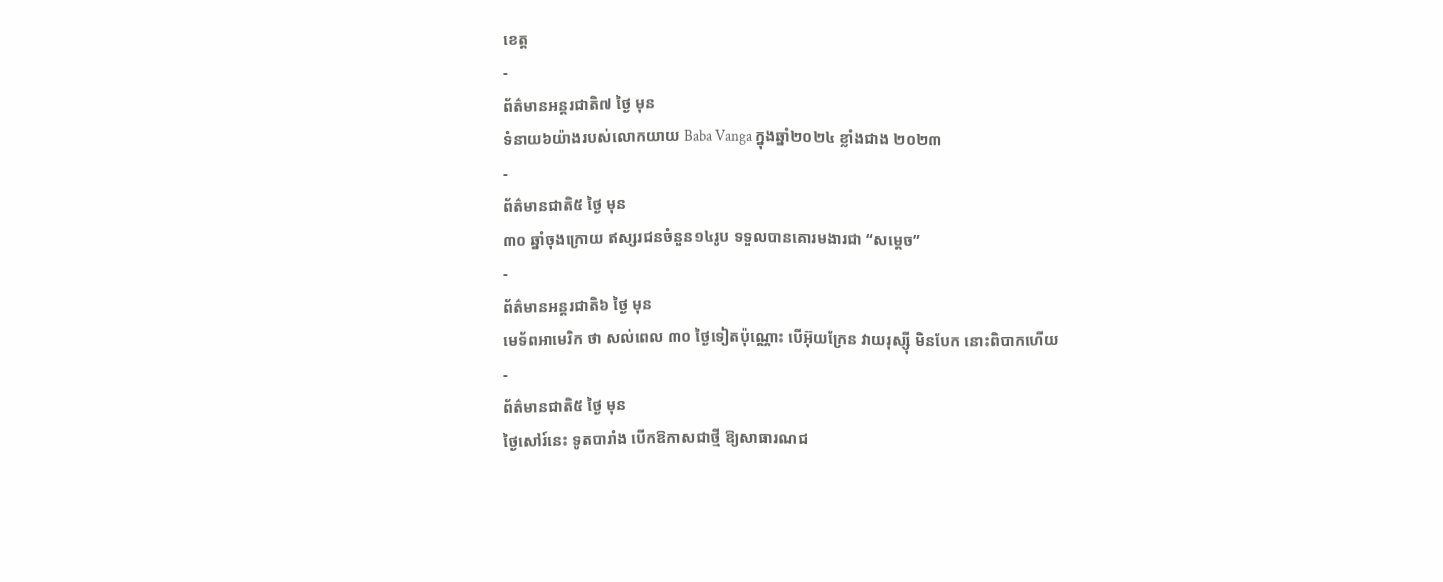ខេត្ត
-
ព័ត៌មានអន្ដរជាតិ៧ ថ្ងៃ មុន
ទំនាយ៦យ៉ាងរបស់លោកយាយ Baba Vanga ក្នុងឆ្នាំ២០២៤ ខ្លាំងជាង ២០២៣
-
ព័ត៌មានជាតិ៥ ថ្ងៃ មុន
៣០ ឆ្នាំចុងក្រោយ ឥស្សរជនចំនួន១៤រូប ទទួលបានគោរមងារជា “សម្ដេច”
-
ព័ត៌មានអន្ដរជាតិ៦ ថ្ងៃ មុន
មេទ័ពអាមេរិក ថា សល់ពេល ៣០ ថ្ងៃទៀតប៉ុណ្ណោះ បើអ៊ុយក្រែន វាយរុស្ស៊ី មិនបែក នោះពិបាកហើយ
-
ព័ត៌មានជាតិ៥ ថ្ងៃ មុន
ថ្ងៃសៅរ៍នេះ ទូតបារាំង បើកឱកាសជាថ្មី ឱ្យសាធារណជ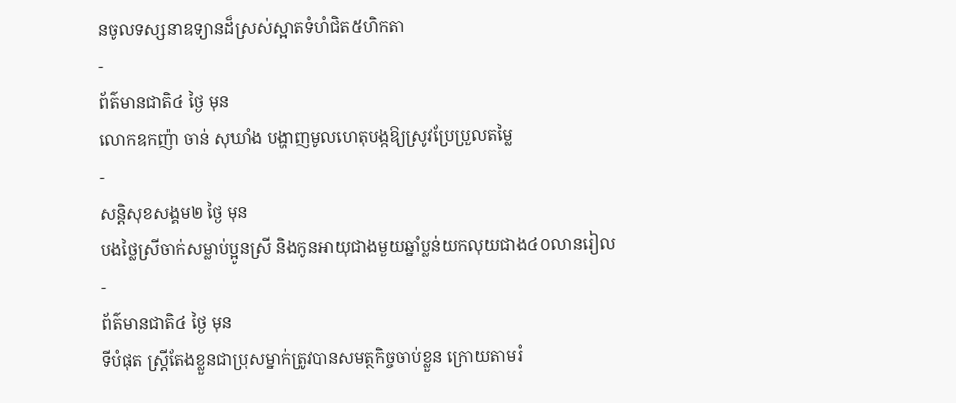នចូលទស្សនាឧទ្យានដ៏ស្រស់ស្អាតទំហំជិត៥ហិកតា
-
ព័ត៌មានជាតិ៤ ថ្ងៃ មុន
លោកឧកញ៉ា ចាន់ សុឃាំង បង្ហាញមូលហេតុបង្កឱ្យស្រូវប្រែប្រួលតម្លៃ
-
សន្តិសុខសង្គម២ ថ្ងៃ មុន
បងថ្លៃស្រីចាក់សម្លាប់ប្អូនស្រី និងកូនអាយុជាងមួយឆ្នាំប្លន់យកលុយជាង៤០លានរៀល
-
ព័ត៌មានជាតិ៤ ថ្ងៃ មុន
ទីបំផុត ស្រ្តីតែងខ្លួនជាប្រុសម្នាក់ត្រូវបានសមត្ថកិច្ចចាប់ខ្លួន ក្រោយតាមរំ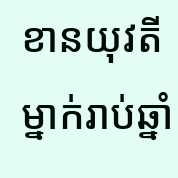ខានយុវតីម្នាក់រាប់ឆ្នាំ